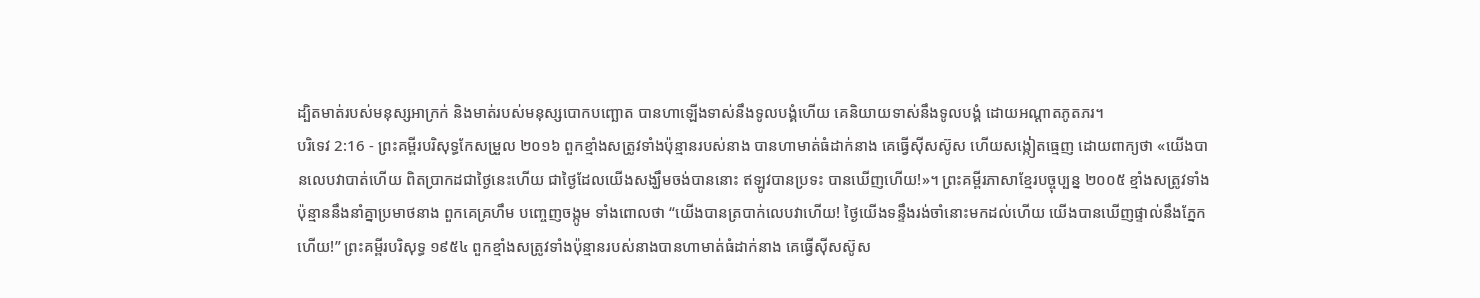ដ្បិតមាត់របស់មនុស្សអាក្រក់ និងមាត់របស់មនុស្សបោកបញ្ឆោត បានហាឡើងទាស់នឹងទូលបង្គំហើយ គេនិយាយទាស់នឹងទូលបង្គំ ដោយអណ្ដាតភូតភរ។
បរិទេវ 2:16 - ព្រះគម្ពីរបរិសុទ្ធកែសម្រួល ២០១៦ ពួកខ្មាំងសត្រូវទាំងប៉ុន្មានរបស់នាង បានហាមាត់ធំដាក់នាង គេធ្វើស៊ីសស៊ូស ហើយសង្កៀតធ្មេញ ដោយពាក្យថា «យើងបានលេបវាបាត់ហើយ ពិតប្រាកដជាថ្ងៃនេះហើយ ជាថ្ងៃដែលយើងសង្ឃឹមចង់បាននោះ ឥឡូវបានប្រទះ បានឃើញហើយ!»។ ព្រះគម្ពីរភាសាខ្មែរបច្ចុប្បន្ន ២០០៥ ខ្មាំងសត្រូវទាំងប៉ុន្មាននឹងនាំគ្នាប្រមាថនាង ពួកគេគ្រហឹម បញ្ចេញចង្កូម ទាំងពោលថា “យើងបានត្របាក់លេបវាហើយ! ថ្ងៃយើងទន្ទឹងរង់ចាំនោះមកដល់ហើយ យើងបានឃើញផ្ទាល់នឹងភ្នែកហើយ!” ព្រះគម្ពីរបរិសុទ្ធ ១៩៥៤ ពួកខ្មាំងសត្រូវទាំងប៉ុន្មានរបស់នាងបានហាមាត់ធំដាក់នាង គេធ្វើស៊ីសស៊ូស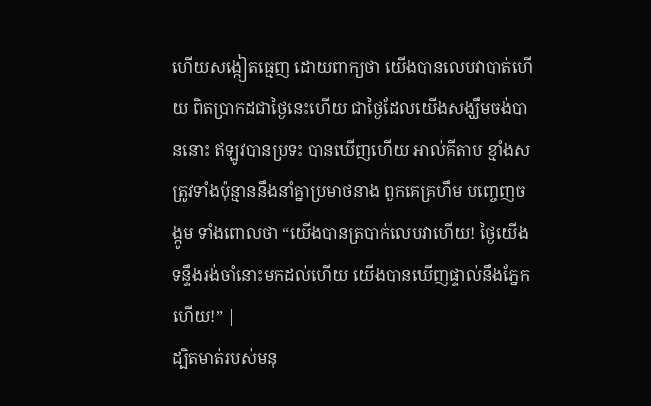ហើយសង្កៀតធ្មេញ ដោយពាក្យថា យើងបានលេបវាបាត់ហើយ ពិតប្រាកដជាថ្ងៃនេះហើយ ជាថ្ងៃដែលយើងសង្ឃឹមចង់បាននោះ ឥឡូវបានប្រទះ បានឃើញហើយ អាល់គីតាប ខ្មាំងសត្រូវទាំងប៉ុន្មាននឹងនាំគ្នាប្រមាថនាង ពួកគេគ្រហឹម បញ្ចេញចង្កូម ទាំងពោលថា “យើងបានត្របាក់លេបវាហើយ! ថ្ងៃយើងទន្ទឹងរង់ចាំនោះមកដល់ហើយ យើងបានឃើញផ្ទាល់នឹងភ្នែកហើយ!” |
ដ្បិតមាត់របស់មនុ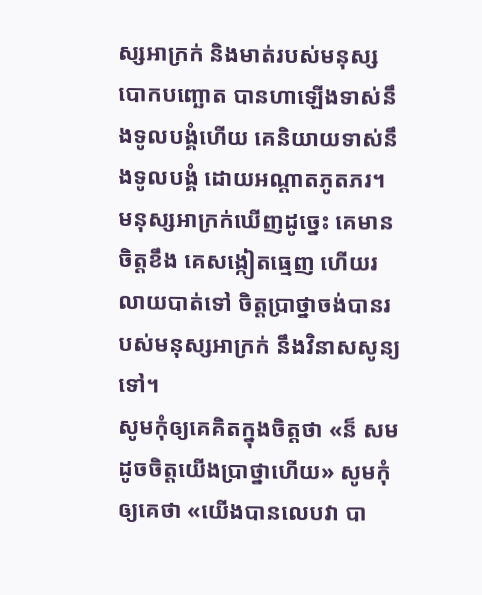ស្សអាក្រក់ និងមាត់របស់មនុស្សបោកបញ្ឆោត បានហាឡើងទាស់នឹងទូលបង្គំហើយ គេនិយាយទាស់នឹងទូលបង្គំ ដោយអណ្ដាតភូតភរ។
មនុស្សអាក្រក់ឃើញដូច្នេះ គេមានចិត្តខឹង គេសង្កៀតធ្មេញ ហើយរលាយបាត់ទៅ ចិត្តប្រាថ្នាចង់បានរបស់មនុស្សអាក្រក់ នឹងវិនាសសូន្យទៅ។
សូមកុំឲ្យគេគិតក្នុងចិត្តថា «ន៏ សមដូចចិត្តយើងប្រាថ្នាហើយ» សូមកុំឲ្យគេថា «យើងបានលេបវា បា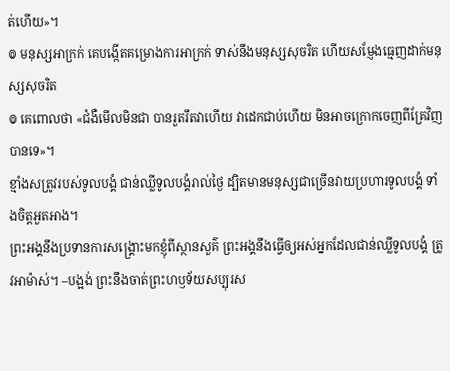ត់ហើយ»។
៙ មនុស្សអាក្រក់ គេបង្កើតគម្រោងការអាក្រក់ ទាស់នឹងមនុស្សសុចរិត ហើយសម្ញែងធ្មេញដាក់មនុស្សសុចរិត
៙ គេពោលថា «ជំងឺមើលមិនជា បានរួតរឹតវាហើយ វាដេកជាប់ហើយ មិនអាចក្រោកចេញពីគ្រែវិញបានទេ»។
ខ្មាំងសត្រូវរបស់ទូលបង្គំ ជាន់ឈ្លីទូលបង្គំរាល់ថ្ងៃ ដ្បិតមានមនុស្សជាច្រើនវាយប្រហារទូលបង្គំ ទាំងចិត្តអួតអាង។
ព្រះអង្គនឹងប្រទានការសង្គ្រោះមកខ្ញុំពីស្ថានសួគ៌ ព្រះអង្គនឹងធ្វើឲ្យអស់អ្នកដែលជាន់ឈ្លីទូលបង្គំ ត្រូវអាម៉ាស់។ –បង្អង់ ព្រះនឹងចាត់ព្រះហឫទ័យសប្បុរស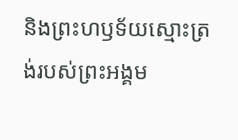និងព្រះហឫទ័យស្មោះត្រង់របស់ព្រះអង្គម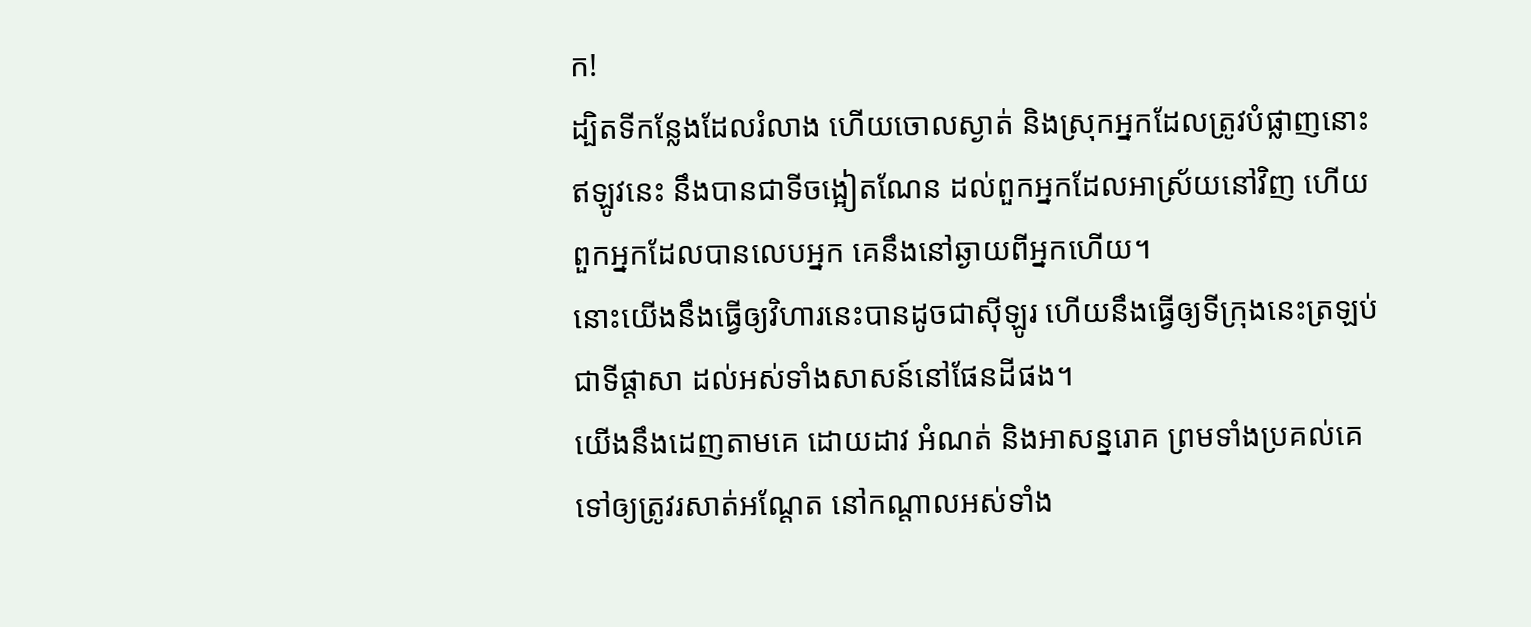ក!
ដ្បិតទីកន្លែងដែលរំលាង ហើយចោលស្ងាត់ និងស្រុកអ្នកដែលត្រូវបំផ្លាញនោះ ឥឡូវនេះ នឹងបានជាទីចង្អៀតណែន ដល់ពួកអ្នកដែលអាស្រ័យនៅវិញ ហើយពួកអ្នកដែលបានលេបអ្នក គេនឹងនៅឆ្ងាយពីអ្នកហើយ។
នោះយើងនឹងធ្វើឲ្យវិហារនេះបានដូចជាស៊ីឡូរ ហើយនឹងធ្វើឲ្យទីក្រុងនេះត្រឡប់ជាទីផ្ដាសា ដល់អស់ទាំងសាសន៍នៅផែនដីផង។
យើងនឹងដេញតាមគេ ដោយដាវ អំណត់ និងអាសន្នរោគ ព្រមទាំងប្រគល់គេទៅឲ្យត្រូវរសាត់អណ្តែត នៅកណ្ដាលអស់ទាំង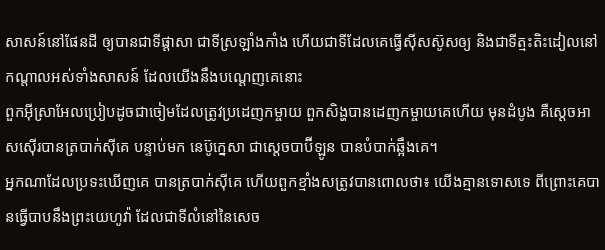សាសន៍នៅផែនដី ឲ្យបានជាទីផ្ដាសា ជាទីស្រឡាំងកាំង ហើយជាទីដែលគេធ្វើស៊ីសស៊ូសឲ្យ និងជាទីត្មះតិះដៀលនៅកណ្ដាលអស់ទាំងសាសន៍ ដែលយើងនឹងបណ្តេញគេនោះ
ពួកអ៊ីស្រាអែលប្រៀបដូចជាចៀមដែលត្រូវប្រដេញកម្ចាយ ពួកសិង្ហបានដេញកម្ចាយគេហើយ មុនដំបូង គឺស្តេចអាសស៊ើរបានត្របាក់ស៊ីគេ បន្ទាប់មក នេប៊ូក្នេសា ជាស្តេចបាប៊ីឡូន បានបំបាក់ឆ្អឹងគេ។
អ្នកណាដែលប្រទះឃើញគេ បានត្របាក់ស៊ីគេ ហើយពួកខ្មាំងសត្រូវបានពោលថា៖ យើងគ្មានទោសទេ ពីព្រោះគេបានធ្វើបាបនឹងព្រះយេហូវ៉ា ដែលជាទីលំនៅនៃសេច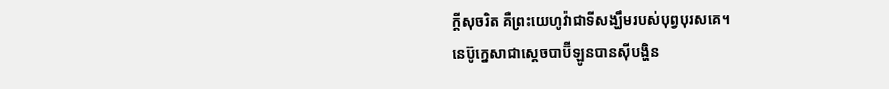ក្ដីសុចរិត គឺព្រះយេហូវ៉ាជាទីសង្ឃឹមរបស់បុព្វបុរសគេ។
នេប៊ូក្នេសាជាស្តេចបាប៊ីឡូនបានស៊ីបង្ហិន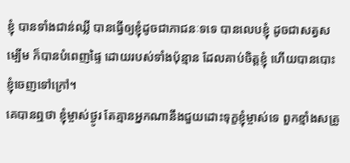ខ្ញុំ បានទាំងជាន់ឈ្លី បានធ្វើឲ្យខ្ញុំដូចជាភាជនៈទទេ បានលេបខ្ញុំ ដូចជាសត្វសម្បើម ក៏បានបំពេញផ្ទៃ ដោយរបស់ទាំងប៉ុន្មាន ដែលគាប់ចិត្តខ្ញុំ ហើយបានបោះខ្ញុំចេញទៅក្រៅ។
គេបានឮថា ខ្ញុំម្ចាស់ថ្ងូរ តែគ្មានអ្នកណានឹងជួយដោះទុក្ខខ្ញុំម្ចាស់ទេ ពួកខ្មាំងសត្រូ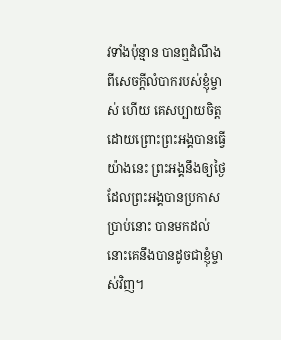វទាំងប៉ុន្មាន បានឮដំណឹងពីសេចក្ដីលំបាករបស់ខ្ញុំម្ចាស់ ហើយ គេសប្បាយចិត្ត ដោយព្រោះព្រះអង្គបានធ្វើយ៉ាងនេះ ព្រះអង្គនឹងឲ្យថ្ងៃ ដែលព្រះអង្គបានប្រកាសប្រាប់នោះ បានមកដល់ នោះគេនឹងបានដូចជាខ្ញុំម្ចាស់វិញ។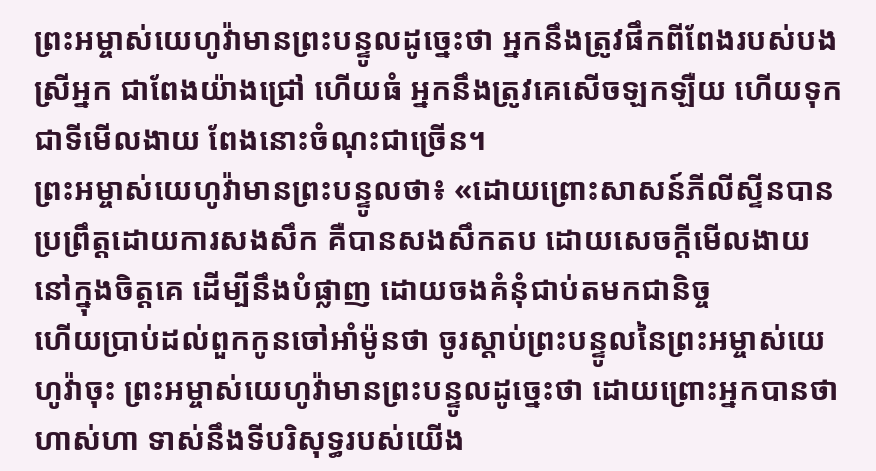ព្រះអម្ចាស់យេហូវ៉ាមានព្រះបន្ទូលដូច្នេះថា អ្នកនឹងត្រូវផឹកពីពែងរបស់បងស្រីអ្នក ជាពែងយ៉ាងជ្រៅ ហើយធំ អ្នកនឹងត្រូវគេសើចឡកឡឺយ ហើយទុកជាទីមើលងាយ ពែងនោះចំណុះជាច្រើន។
ព្រះអម្ចាស់យេហូវ៉ាមានព្រះបន្ទូលថា៖ «ដោយព្រោះសាសន៍ភីលីស្ទីនបានប្រព្រឹត្តដោយការសងសឹក គឺបានសងសឹកតប ដោយសេចក្ដីមើលងាយនៅក្នុងចិត្តគេ ដើម្បីនឹងបំផ្លាញ ដោយចងគំនុំជាប់តមកជានិច្ច
ហើយប្រាប់ដល់ពួកកូនចៅអាំម៉ូនថា ចូរស្តាប់ព្រះបន្ទូលនៃព្រះអម្ចាស់យេហូវ៉ាចុះ ព្រះអម្ចាស់យេហូវ៉ាមានព្រះបន្ទូលដូច្នេះថា ដោយព្រោះអ្នកបានថា ហាស់ហា ទាស់នឹងទីបរិសុទ្ធរបស់យើង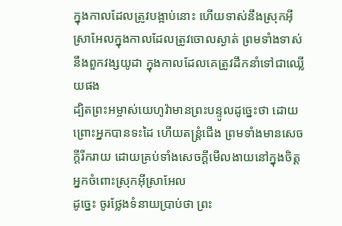ក្នុងកាលដែលត្រូវបង្អាប់នោះ ហើយទាស់នឹងស្រុកអ៊ីស្រាអែលក្នុងកាលដែលត្រូវចោលស្ងាត់ ព្រមទាំងទាស់នឹងពួកវង្សយូដា ក្នុងកាលដែលគេត្រូវដឹកនាំទៅជាឈ្លើយផង
ដ្បិតព្រះអម្ចាស់យេហូវ៉ាមានព្រះបន្ទូលដូច្នេះថា ដោយព្រោះអ្នកបានទះដៃ ហើយតន្ត្រំជើង ព្រមទាំងមានសេចក្ដីរីករាយ ដោយគ្រប់ទាំងសេចក្ដីមើលងាយនៅក្នុងចិត្តអ្នកចំពោះស្រុកអ៊ីស្រាអែល
ដូច្នេះ ចូរថ្លែងទំនាយប្រាប់ថា ព្រះ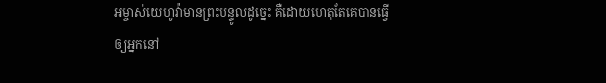អម្ចាស់យេហូវ៉ាមានព្រះបន្ទូលដូច្នេះ គឺដោយហេតុតែគេបានធ្វើឲ្យអ្នកនៅ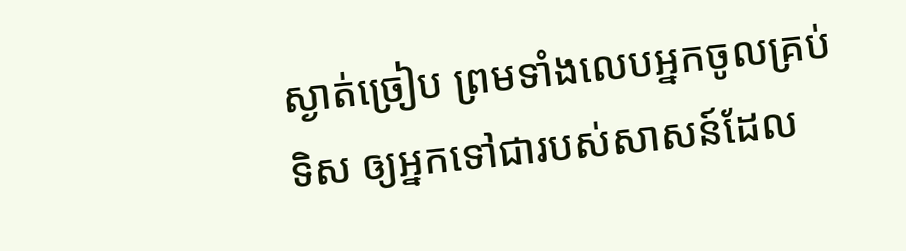ស្ងាត់ច្រៀប ព្រមទាំងលេបអ្នកចូលគ្រប់ទិស ឲ្យអ្នកទៅជារបស់សាសន៍ដែល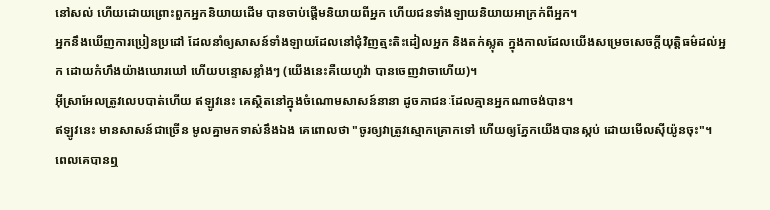នៅសល់ ហើយដោយព្រោះពួកអ្នកនិយាយដើម បានចាប់ផ្ដើមនិយាយពីអ្នក ហើយជនទាំងឡាយនិយាយអាក្រក់ពីអ្នក។
អ្នកនឹងឃើញការប្រៀនប្រដៅ ដែលនាំឲ្យសាសន៍ទាំងឡាយដែលនៅជុំវិញត្មះតិះដៀលអ្នក និងតក់ស្លុត ក្នុងកាលដែលយើងសម្រេចសេចក្ដីយុត្តិធម៌ដល់អ្នក ដោយកំហឹងយ៉ាងឃោរឃៅ ហើយបន្ទោសខ្លាំងៗ (យើងនេះគឺយេហូវ៉ា បានចេញវាចាហើយ)។
អ៊ីស្រាអែលត្រូវលេបបាត់ហើយ ឥឡូវនេះ គេស្ថិតនៅក្នុងចំណោមសាសន៍នានា ដូចភាជនៈដែលគ្មានអ្នកណាចង់បាន។
ឥឡូវនេះ មានសាសន៍ជាច្រើន មូលគ្នាមកទាស់នឹងឯង គេពោលថា "ចូរឲ្យវាត្រូវស្មោកគ្រោកទៅ ហើយឲ្យភ្នែកយើងបានស្កប់ ដោយមើលស៊ីយ៉ូនចុះ"។
ពេលគេបានឮ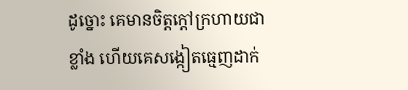ដូច្នោះ គេមានចិត្តក្តៅក្រហាយជាខ្លាំង ហើយគេសង្កៀតធ្មេញដាក់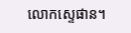លោកស្ទេផាន។